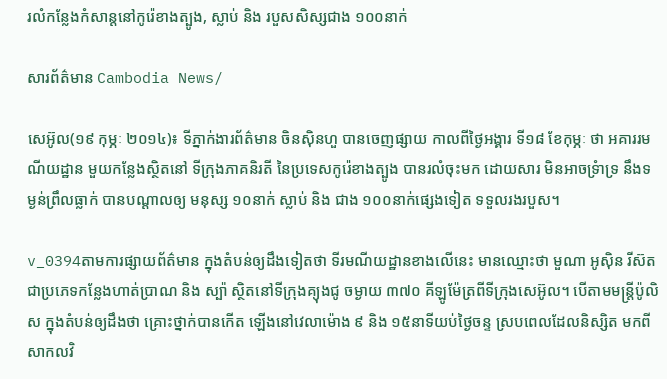រលំកន្លែងកំសាន្តនៅកូរ៉េខាងត្បូង, ស្លាប់ និង របួសសិស្សជាង ១០០នាក់

សារព័ត៌មាន Cambodia News/

សេអ៊ូល(១៩ កុម្ភៈ ២០១៤)៖ ទីភ្នាក់ងារព័ត៌មាន ចិនស៊ិនហួ បានចេញផ្សាយ កាលពីថ្ងៃអង្គារ ទី១៨ ខែកុម្ភៈ ថា អគាររមណីយដ្ឋាន មួយកន្លែងស្ថិតនៅ ទីក្រុងភាគនិរតី នៃប្រទេសកូរ៉េខាងត្បូង បានរលំចុះមក ដោយសារ មិនអាចទ្រំាទ្រ នឹងទម្ងន់ព្រឹលធ្លាក់ បានបណ្តាលឲ្យ មនុស្ស ១០នាក់ ស្លាប់ និង ជាង ១០០នាក់ផ្សេងទៀត ទទួលរងរបួស។

v_0394តាមការផ្សាយព័ត៌មាន ក្នុងតំបន់ឲ្យដឹងទៀតថា ទីរមណីយដ្ឋានខាងលើនេះ មានឈ្មោះថា មួណា អូស៊ិន រីស៊ត ជាប្រភេទកន្លែងហាត់ប្រាណ និង ស្ប៉ា ស្ថិតនៅទីក្រុងគ្យុងជូ ចម្ងាយ ៣៧០ គីឡូម៉ែត្រពីទីក្រុងសេអ៊ូល។ បើតាមមន្ត្រីប៉ូលិស ក្នុងតំបន់ឲ្យដឹងថា គ្រោះថ្នាក់បានកើត ឡើងនៅវេលាម៉ោង ៩ និង ១៥នាទីយប់ថ្ងៃចន្ទ ស្របពេលដែលនិស្សិត មកពីសាកលវិ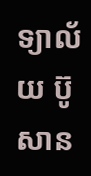ទ្យាល័យ ប៊ូសាន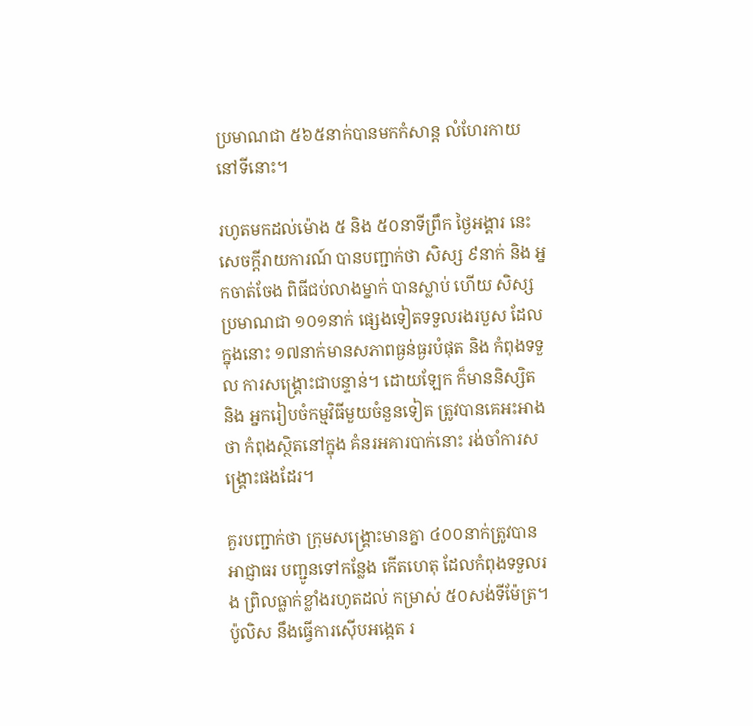ប្រមាណជា ៥៦៥នាក់បានមកកំសាន្ត លំហែរកាយនៅទីនោះ។

រហូតមកដល់ម៉ោង ៥ និង ៥០នាទីព្រឹក ថ្ងៃអង្គារ នេះ សេចក្តីរាយការណ៍ បានបញ្ជាក់ថា សិស្ស ៩នាក់ និង អ្នកចាត់ចែង ពិធីជប់លាងម្នាក់ បានស្លាប់ ហើយ សិស្សប្រមាណជា ១០១នាក់ ផ្សេងទៀតទទួលរងរបួស ដែលក្នុងនោះ ១៧នាក់មានសភាពធ្ងន់ធ្ងរបំផុត និង កំពុងទទួល ការសង្គ្រោះជាបន្ទាន់។ ដោយឡែក ក៏មាននិស្សិត និង អ្នករៀបចំកម្មវិធីមួយចំនួនទៀត ត្រូវបានគេអះអាងថា កំពុងស្ថិតនៅក្នុង គំនរអគារបាក់នោះ រង់ចាំការសង្គ្រោះផងដែរ។

គួរបញ្ជាក់ថា ក្រុមសង្គ្រោះមានគ្នា ៤០០នាក់ត្រូវបាន អាជ្ញាធរ បញ្ជូនទៅកន្លែង កើតហេតុ ដែលកំពុងទទួលរង ព្រិលធ្លាក់ខ្លាំងរហូតដល់ កម្រាស់ ៥០សង់ទីម៉ែត្រ។ ប៉ូលិស នឹងធ្វើការស៊ើបអង្កេត រ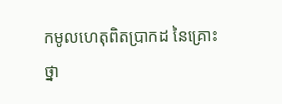កមូលហេតុពិតប្រាកដ នៃគ្រោះថ្នា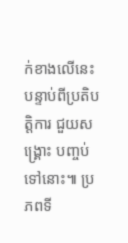ក់ខាងលើនេះ បន្ទាប់ពីប្រតិបត្តិការ ជួយសង្គ្រោះ បញ្ចប់ទៅនោះ៕ ប្រភពទី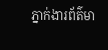ភ្នាក់ងារព័ត៌មា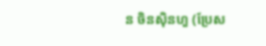ន ចិនស៊ិនហួ (ប្រែស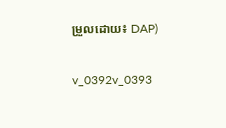ម្រួលដោយ៖ DAP)

v_0392v_0393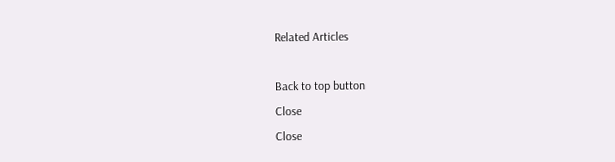Related Articles

Back to top button
Close
Close